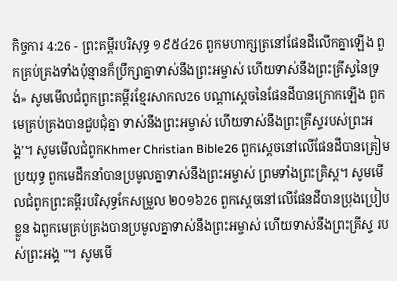កិច្ចការ 4:26 - ព្រះគម្ពីរបរិសុទ្ធ ១៩៥៤26 ពួកមហាក្សត្រនៅផែនដីលើកគ្នាឡើង ពួកគ្រប់គ្រងទាំងប៉ុន្មានក៏ប្រឹក្សាគ្នាទាស់នឹងព្រះអម្ចាស់ ហើយទាស់នឹងព្រះគ្រីស្ទនៃទ្រង់» សូមមើលជំពូកព្រះគម្ពីរខ្មែរសាកល26 បណ្ដាស្ដេចនៃផែនដីបានក្រោកឡើង ពួកមេគ្រប់គ្រងបានជួបជុំគ្នា ទាស់នឹងព្រះអម្ចាស់ ហើយទាស់នឹងព្រះគ្រីស្ទរបស់ព្រះអង្គ’។ សូមមើលជំពូកKhmer Christian Bible26 ពួកស្ដេចនៅលើផែនដីបានត្រៀមប្រយុទ្ធ ពួកមេដឹកនាំបានប្រមូលគ្នាទាស់នឹងព្រះអម្ចាស់ ព្រមទាំងព្រះគ្រិស្ដ។ សូមមើលជំពូកព្រះគម្ពីរបរិសុទ្ធកែសម្រួល ២០១៦26 ពួកស្ដេចនៅលើផែនដីបានប្រុងប្រៀបខ្លួន ឯពួកមេគ្រប់គ្រងបានប្រមូលគ្នាទាស់នឹងព្រះអម្ចាស់ ហើយទាស់នឹងព្រះគ្រីស្ទ របស់ព្រះអង្គ "។ សូមមើ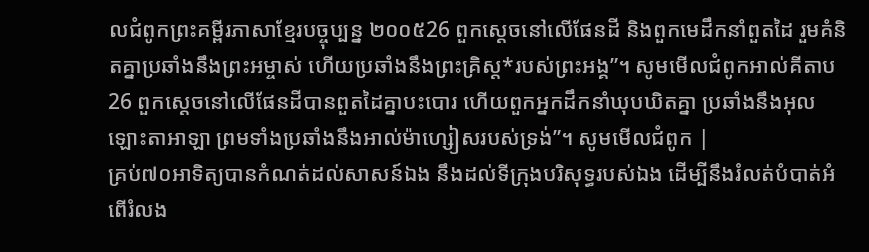លជំពូកព្រះគម្ពីរភាសាខ្មែរបច្ចុប្បន្ន ២០០៥26 ពួកស្ដេចនៅលើផែនដី និងពួកមេដឹកនាំពួតដៃ រួមគំនិតគ្នាប្រឆាំងនឹងព្រះអម្ចាស់ ហើយប្រឆាំងនឹងព្រះគ្រិស្ត*របស់ព្រះអង្គ”។ សូមមើលជំពូកអាល់គីតាប26 ពួកស្ដេចនៅលើផែនដីបានពួតដៃគ្នាបះបោរ ហើយពួកអ្នកដឹកនាំឃុបឃិតគ្នា ប្រឆាំងនឹងអុលឡោះតាអាឡា ព្រមទាំងប្រឆាំងនឹងអាល់ម៉ាហ្សៀសរបស់ទ្រង់”។ សូមមើលជំពូក |
គ្រប់៧០អាទិត្យបានកំណត់ដល់សាសន៍ឯង នឹងដល់ទីក្រុងបរិសុទ្ធរបស់ឯង ដើម្បីនឹងរំលត់បំបាត់អំពើរំលង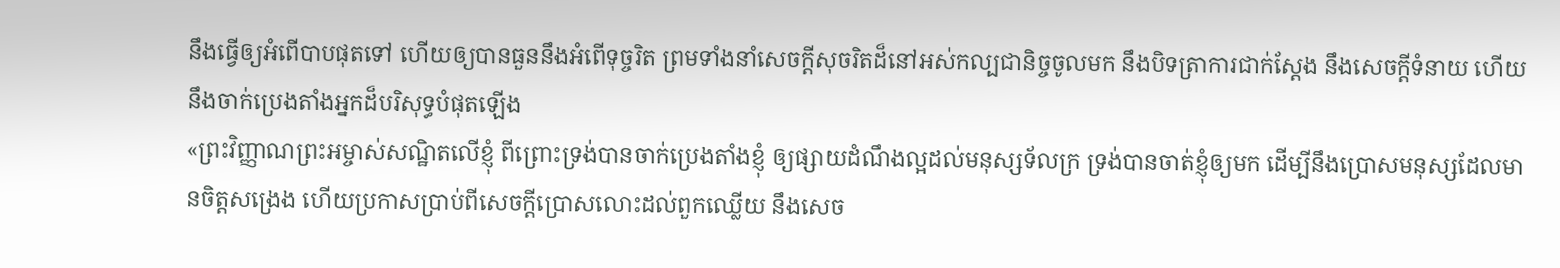នឹងធ្វើឲ្យអំពើបាបផុតទៅ ហើយឲ្យបានធួននឹងអំពើទុច្ចរិត ព្រមទាំងនាំសេចក្ដីសុចរិតដ៏នៅអស់កល្បជានិច្ចចូលមក នឹងបិទត្រាការជាក់ស្តែង នឹងសេចក្ដីទំនាយ ហើយនឹងចាក់ប្រេងតាំងអ្នកដ៏បរិសុទ្ធបំផុតឡើង
«ព្រះវិញ្ញាណព្រះអម្ចាស់សណ្ឋិតលើខ្ញុំ ពីព្រោះទ្រង់បានចាក់ប្រេងតាំងខ្ញុំ ឲ្យផ្សាយដំណឹងល្អដល់មនុស្សទ័លក្រ ទ្រង់បានចាត់ខ្ញុំឲ្យមក ដើម្បីនឹងប្រោសមនុស្សដែលមានចិត្តសង្រេង ហើយប្រកាសប្រាប់ពីសេចក្ដីប្រោសលោះដល់ពួកឈ្លើយ នឹងសេច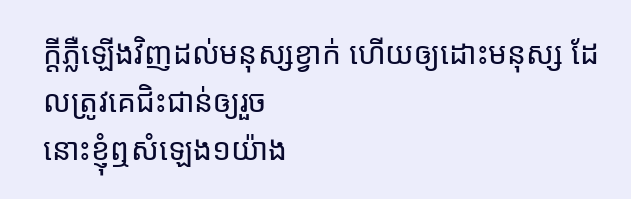ក្ដីភ្លឺឡើងវិញដល់មនុស្សខ្វាក់ ហើយឲ្យដោះមនុស្ស ដែលត្រូវគេជិះជាន់ឲ្យរួច
នោះខ្ញុំឮសំឡេង១យ៉ាង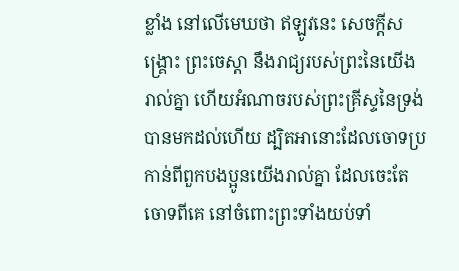ខ្លាំង នៅលើមេឃថា ឥឡូវនេះ សេចក្ដីសង្គ្រោះ ព្រះចេស្តា នឹងរាជ្យរបស់ព្រះនៃយើងរាល់គ្នា ហើយអំណាចរបស់ព្រះគ្រីស្ទនៃទ្រង់ បានមកដល់ហើយ ដ្បិតអានោះដែលចោទប្រកាន់ពីពួកបងប្អូនយើងរាល់គ្នា ដែលចេះតែចោទពីគេ នៅចំពោះព្រះទាំងយប់ទាំ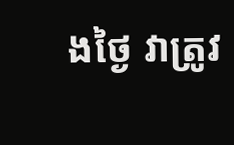ងថ្ងៃ វាត្រូវ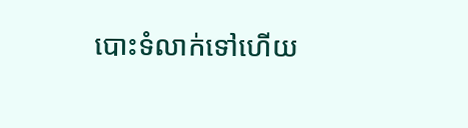បោះទំលាក់ទៅហើយ